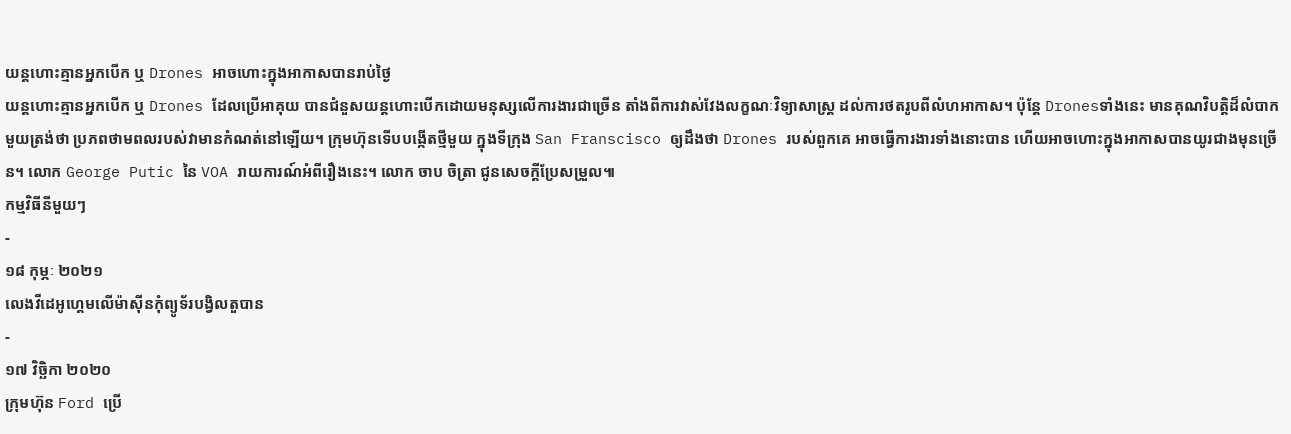យន្តហោះគ្មានអ្នកបើក ឬ Drones អាចហោះក្នុងអាកាសបានរាប់ថ្ងៃ
យន្តហោះគ្មានអ្នកបើក ឬ Drones ដែលប្រើអាគុយ បានជំនួសយន្តហោះបើកដោយមនុស្សលើការងារជាច្រើន តាំងពីការវាស់វែងលក្ខណៈវិទ្យាសាស្ត្រ ដល់ការថតរូបពីលំហអាកាស។ ប៉ុន្តែ Dronesទាំងនេះ មានគុណវិបត្តិដ៏លំបាកមួយត្រង់ថា ប្រភពថាមពលរបស់វាមានកំណត់នៅឡើយ។ ក្រុមហ៊ុនទើបបង្កើតថ្មីមួយ ក្នុងទីក្រុង San Franscisco ឲ្យដឹងថា Drones របស់ពួកគេ អាចធ្វើការងារទាំងនោះបាន ហើយអាចហោះក្នុងអាកាសបានយូរជាងមុនច្រើន។ លោក George Putic នៃ VOA រាយការណ៍អំពីរឿងនេះ។ លោក ចាប ចិត្រា ជូនសេចក្ដីប្រែសម្រួល៕
កម្មវិធីនីមួយៗ
-
១៨ កុម្ភៈ ២០២១
លេងវីដេអូហ្គេមលើម៉ាស៊ីនកុំព្យូទ័របង្វិលតួបាន
-
១៧ វិច្ឆិកា ២០២០
ក្រុមហ៊ុន Ford ប្រើ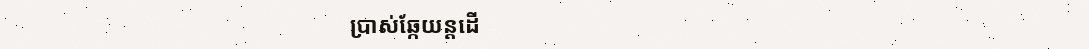ប្រាស់ឆ្កែយន្តដើ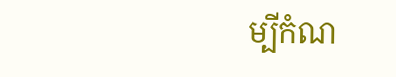ម្បីកំណ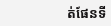ត់ផែនទី